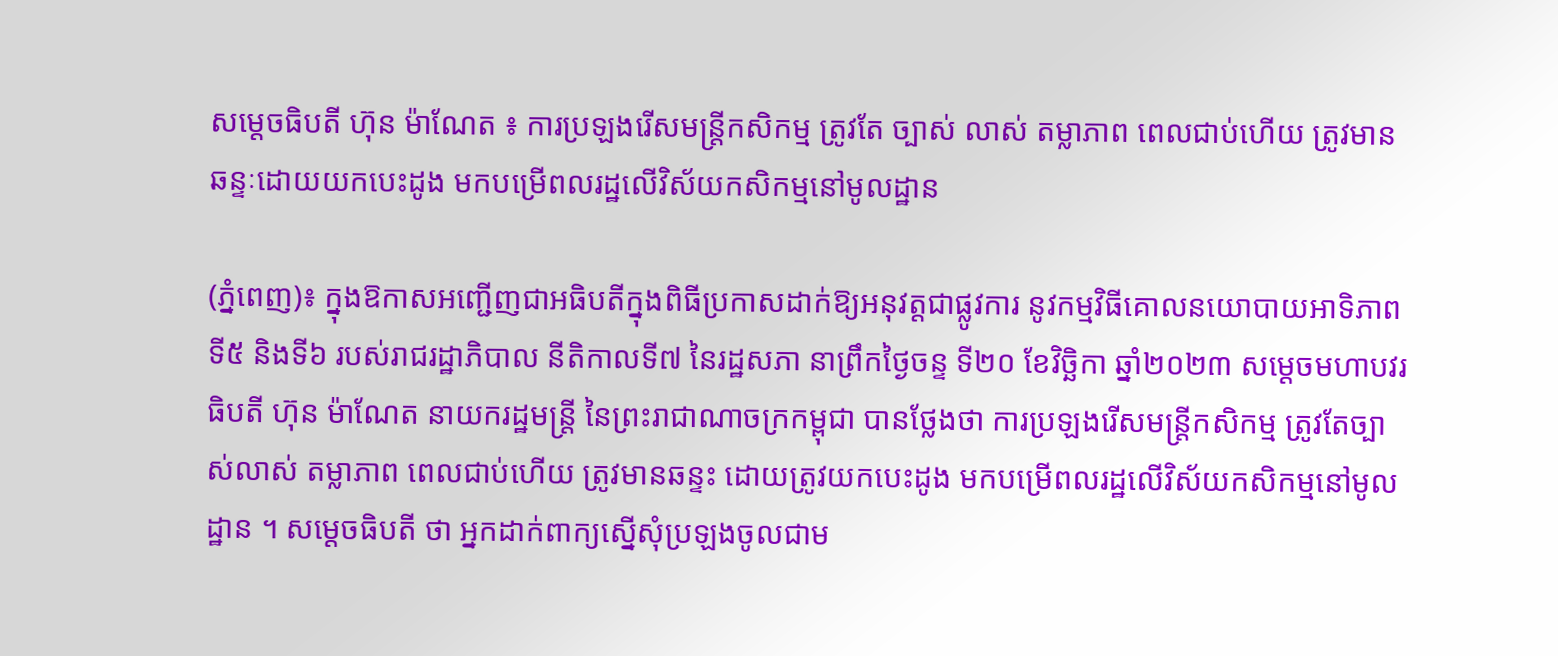សម្តេចធិបតី ហ៊ុន ម៉ាណែត ៖ ការប្រឡងរើសមន្រ្តីកសិកម្ម ត្រូវតែ ច្បាស់ លាស់ តម្លាភាព ពេលជាប់ហើយ ត្រូវមានឆន្ទៈដោយយកបេះដូង មកបម្រើពលរដ្ឋលើវិស័យកសិកម្មនៅមូលដ្ឋាន

(ភ្នំពេញ)៖ ក្នុងឱកាសអញ្ជើញជាអធិបតីក្នុងពិធីប្រកាសដាក់ឱ្យអនុវត្តជាផ្លូវការ នូវកម្មវិធីគោលនយោបាយអាទិភាពទី៥ និងទី៦ របស់រាជរដ្ឋាភិបាល នីតិកាលទី៧ នៃរដ្ឋសភា នាព្រឹកថ្ងៃចន្ទ ទី២០ ខែវិច្ឆិកា ឆ្នាំ២០២៣ សម្តេចមហាបវរធិបតី ហ៊ុន ម៉ាណែត នាយករដ្ឋមន្ត្រី នៃព្រះរាជាណាចក្រកម្ពុជា បានថ្លែងថា ការប្រឡងរើសមន្រ្តីកសិកម្ម ត្រូវតែច្បាស់លាស់ តម្លាភាព ពេលជាប់ហើយ ត្រូវមានឆន្ទះ ដោយត្រូវយកបេះដូង មកបម្រើពលរដ្ឋលើវិស័យកសិកម្មនៅមូលដ្ឋាន ។ សម្តេចធិបតី ថា អ្នកដាក់ពាក្យស្នើសុំប្រឡងចូលជាម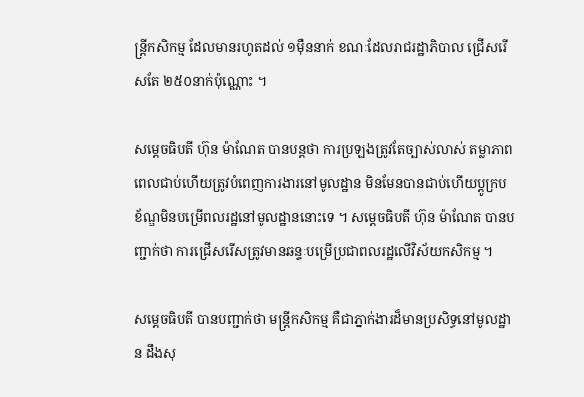ន្រ្តីកសិកម្ម ដែលមានរហូតដល់ ១ម៉ឺននាក់ ខណៈដែលរាជរដ្ឋាភិបាល ជ្រើសរើសតែ ២៥០នាក់ប៉ុណ្ណោះ ។

សម្តេចធិបតី ហ៊ុន ម៉ាណែត បានបន្តថា ការប្រឡងត្រូវតែច្បាស់លាស់ តម្លាភាព ពេលជាប់ហើយត្រូវបំពេញការងារនៅមូលដ្ឋាន មិនមែនបានជាប់ហើយប្តូក្របខ័ណ្ឌមិនបម្រើពលរដ្ឋនៅមូលដ្ឋាននោះទេ ។ សម្តេចធិបតី ហ៊ុន ម៉ាណែត បានបញ្ជាក់ថា ការជ្រើសរើសត្រូវមានឆន្ទៈបម្រើប្រជាពលរដ្ឋលើវិស័យកសិកម្ម ។

សម្តេចធិបតី បានបញ្ជាក់ថា មន្រ្តីកសិកម្ម គឺជាភ្នាក់ងារដ៏មានប្រសិទ្ធនៅមូលដ្ឋាន ដឹងសុ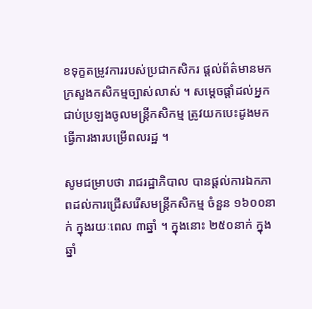ខទុក្ខតម្រូវការរបស់ប្រជាកសិករ ផ្តល់ព័ត៌មានមកក្រសួងកសិកម្មច្បាស់លាស់ ។ សម្តេចផ្តាំដល់អ្នកជាប់ប្រឡងចូលមន្រ្តីកសិកម្ម ត្រូវយកបេះដូងមកធ្វើការងារបម្រើពលរដ្ឋ ។

សូមជម្រាបថា រាជរដ្ឋាភិបាល បានផ្តល់ការឯកភាពដល់ការជ្រើសរើសមន្ត្រីកសិកម្ម ចំនួន ១៦០០នាក់ ក្នុងរយៈពេល ៣ឆ្នាំ ។ ក្នុងនោះ ២៥០នាក់ ក្នុងឆ្នាំ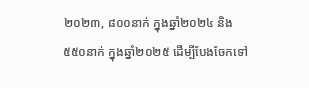២០២៣, ៨០០នាក់ ក្នុងឆ្នាំ២០២៤ និង ៥៥០នាក់ ក្នុងឆ្នាំ២០២៥ ដើម្បីបែងចែកទៅ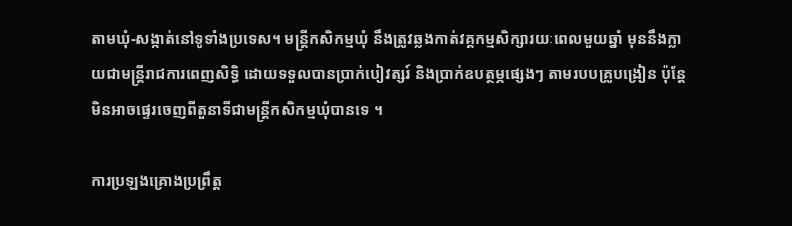តាមឃុំ-សង្កាត់នៅទូទាំងប្រទេស។ មន្ត្រីកសិកម្មឃុំ នឹងត្រូវឆ្លងកាត់វគ្គកម្មសិក្សារយៈពេលមួយឆ្នាំ មុននឹងក្លាយជាមន្ត្រីរាជការពេញសិទ្ធិ ដោយទទួលបានប្រាក់បៀវត្សរ៍ និងប្រាក់ឧបត្ថម្ភផ្សេងៗ តាមរបបគ្រូបង្រៀន ប៉ុន្តែមិនអាចផ្ទេរចេញពីតួនាទីជាមន្ត្រីកសិកម្មឃុំបានទេ ។

ការប្រឡងគ្រោងប្រព្រឹត្ត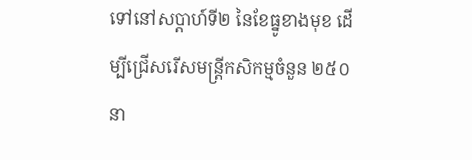ទៅនៅសប្ដាហ៍ទី២ នៃខែធ្នូខាងមុខ ដើម្បីជ្រើសរើសមន្ត្រីកសិកម្មចំនួន ២៥០នា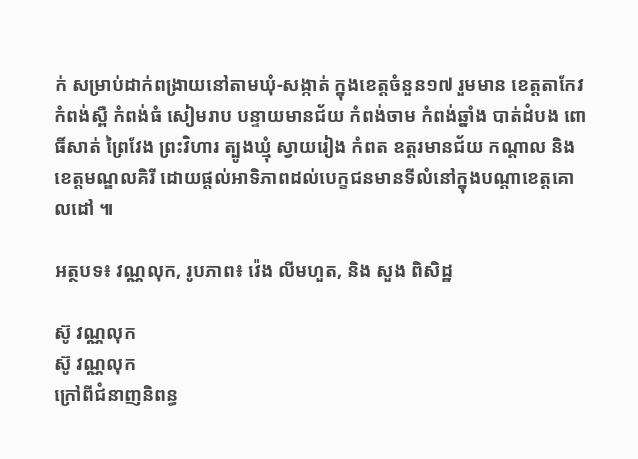ក់ សម្រាប់ដាក់ពង្រាយនៅតាមឃុំ-សង្កាត់ ក្នុងខេត្តចំនួន១៧ រួមមាន ខេត្តតាកែវ កំពង់ស្ពឺ កំពង់ធំ សៀមរាប បន្ទាយមានជ័យ កំពង់ចាម កំពង់ឆ្នាំង បាត់ដំបង ពោធិ៍សាត់ ព្រៃវែង ព្រះវិហារ ត្បូងឃ្មុំ ស្វាយរៀង កំពត ឧត្តរមានជ័យ កណ្តាល និងខេត្តមណ្ឌលគិរី ដោយផ្តល់អាទិភាពដល់បេក្ខជនមានទីលំនៅក្នុងបណ្តាខេត្តគោលដៅ ៕

អត្ថបទ៖ វណ្ណលុក, រូបភាព៖ វ៉េង លីមហួត, និង សួង ពិសិដ្ឋ

ស៊ូ វណ្ណលុក
ស៊ូ វណ្ណលុក
ក្រៅពីជំនាញនិពន្ធ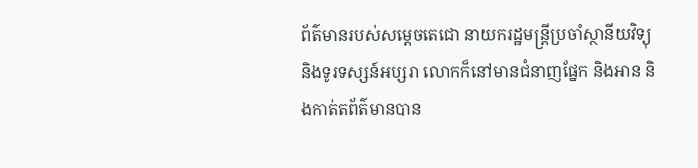ព័ត៌មានរបស់សម្ដេចតេជោ នាយករដ្ឋមន្ត្រីប្រចាំស្ថានីយវិទ្យុ និងទូរទស្សន៍អប្សរា លោកក៏នៅមានជំនាញផ្នែក និងអាន និងកាត់តព័ត៌មានបាន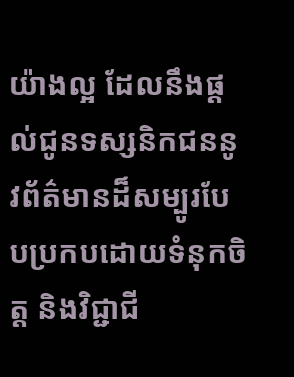យ៉ាងល្អ ដែលនឹងផ្ដល់ជូនទស្សនិកជននូវព័ត៌មានដ៏សម្បូរបែបប្រកបដោយទំនុកចិត្ត និងវិជ្ជាជី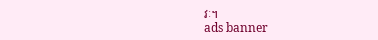វៈ។
ads banner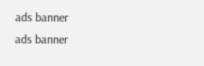ads banner
ads banner